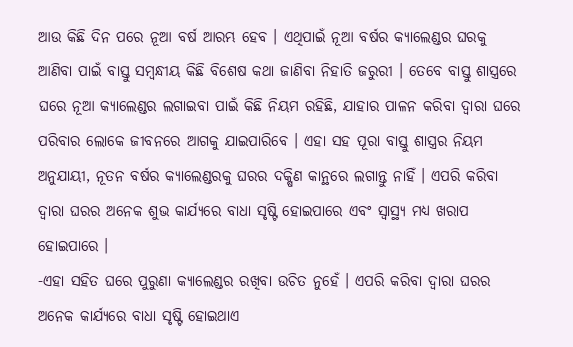ଆଉ କିଛି ଦିନ ପରେ ନୂଆ ବର୍ଷ ଆରମ୍ଭ ହେବ । ଏଥିପାଇଁ ନୂଆ ବର୍ଷର କ୍ୟାଲେଣ୍ଡର ଘରକୁ ଆଣିବା ପାଇଁ ବାସ୍ତୁ ସମ୍ବନ୍ଧୀୟ କିଛି ବିଶେଷ କଥା ଜାଣିବା ନିହାତି ଜରୁରୀ । ତେବେ ବାସ୍ତୁ ଶାସ୍ତ୍ରରେ ଘରେ ନୂଆ କ୍ୟାଲେଣ୍ଡର ଲଗାଇବା ପାଇଁ କିଛି ନିୟମ ରହିଛି, ଯାହାର ପାଳନ କରିବା ଦ୍ୱାରା ଘରେ ପରିବାର ଲୋକେ ଜୀବନରେ ଆଗକୁ ଯାଇପାରିବେ । ଏହା ସହ ପୂରା ବାସ୍ତୁ ଶାସ୍ତ୍ରର ନିୟମ ଅନୁଯାୟୀ, ନୂତନ ବର୍ଷର କ୍ୟାଲେଣ୍ଡରକୁ ଘରର ଦକ୍ଷିଣ କାନ୍ଥରେ ଲଗାନ୍ତୁ ନାହିଁ । ଏପରି କରିବା ଦ୍ୱାରା ଘରର ଅନେକ ଶୁଭ କାର୍ଯ୍ୟରେ ବାଧା ସୃଷ୍ଟି ହୋଇପାରେ ଏବଂ ସ୍ୱାସ୍ଥ୍ୟ ମଧ୍ୟ ଖରାପ ହୋଇପାରେ ।
-ଏହା ସହିତ ଘରେ ପୁରୁଣା କ୍ୟାଲେଣ୍ଡର ରଖିବା ଉଚିତ ନୁହେଁ । ଏପରି କରିବା ଦ୍ୱାରା ଘରର ଅନେକ କାର୍ଯ୍ୟରେ ବାଧା ସୃଷ୍ଟି ହୋଇଥାଏ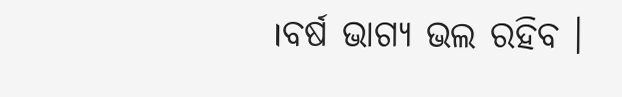।ବର୍ଷ ଭାଗ୍ୟ ଭଲ ରହିବ ।